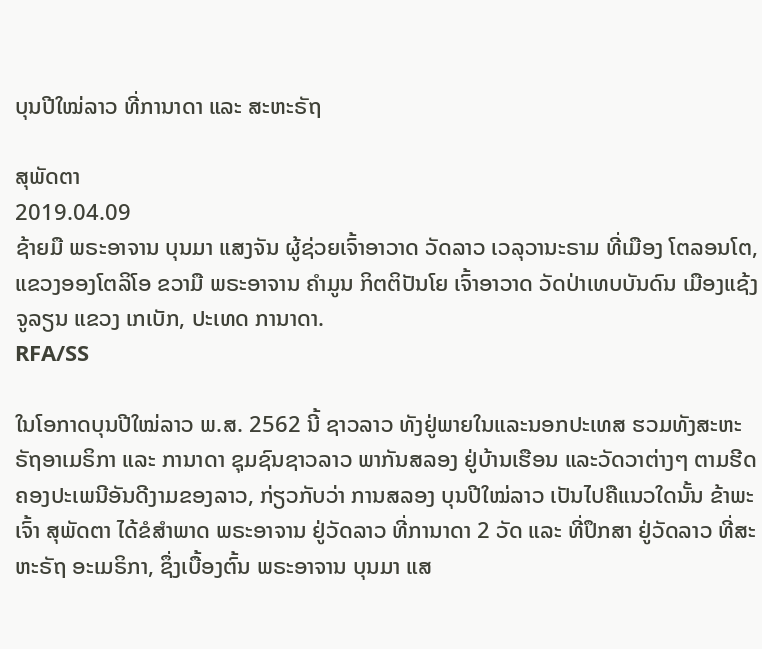ບຸນປີໃໝ່ລາວ ທີ່ການາດາ ແລະ ສະຫະຣັຖ

ສຸພັດຕາ
2019.04.09
ຊ້າຍມື ພຣະອາຈານ ບຸນມາ ແສງຈັນ ຜູ້ຊ່ວຍເຈົ້າອາວາດ ວັດລາວ ເວລຸວານະຣາມ ທີ່ເມືອງ ໂຕລອນໂຕ, ແຂວງອອງໂຕລິໂອ ຂວາມື ພຣະອາຈານ ຄໍາມູນ ກິຕຕິປັນໂຍ ເຈົ້າອາວາດ ວັດປ່າເທບບັນດົນ ເມືອງແຊ້ງຈູລຽນ ແຂວງ ເກເບັກ, ປະເທດ ການາດາ.
RFA/SS

ໃນໂອກາດບຸນປີໃໝ່ລາວ ພ.ສ. 2562 ນີ້ ຊາວລາວ ທັງຢູ່ພາຍໃນແລະນອກປະເທສ ຮວມທັງສະຫະຣັຖອາເມຣິກາ ແລະ ການາດາ ຊຸມຊົນຊາວລາວ ພາກັນສລອງ ຢູ່ບ້ານເຮືອນ ແລະວັດວາຕ່າງໆ ຕາມຮີດຄອງປະເພນີອັນດີງາມຂອງລາວ, ກ່ຽວກັບວ່າ ການສລອງ ບຸນປີໃໝ່ລາວ ເປັນໄປຄືແນວໃດນັ້ນ ຂ້າພະເຈົ້າ ສຸພັດຕາ ໄດ້ຂໍສໍາພາດ ພຣະອາຈານ ຢູ່ວັດລາວ ທີ່ການາດາ 2 ວັດ ແລະ ທີ່ປຶກສາ ຢູ່ວັດລາວ ທີ່ສະຫະຣັຖ ອະເມຣິກາ, ຊຶ່ງເບື້ອງຕົ້ນ ພຣະອາຈານ ບຸນມາ ແສ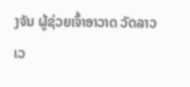ງຈັນ ຜູ້ຊ່ວຍເຈົ້າອາວາດ ວັດລາວ ເວ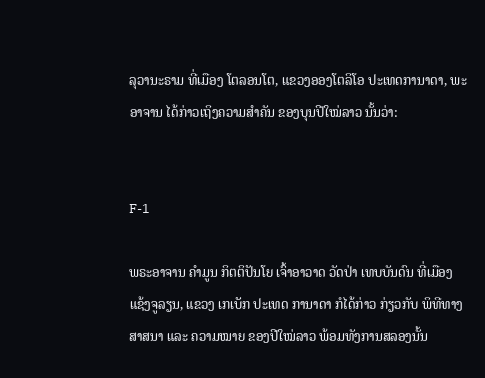ລຸວານະຣາມ ທີ່ເມືອງ ໂຕລອນໂຕ, ແຂວງອອງໂຕລິໂອ ປະເທດການາດາ, ພະອາຈານ ໄດ້ກ່າວເຖິງຄວາມສໍາຄັນ ຂອງບຸນປີໃໝ່ລາວ ນັ້ນວ່າ:


F-1

ພຣະອາຈານ ຄໍາມູນ ກິຕຕິປັນໂຍ ເຈົ້າອາວາດ ວັດປ່າ ເທບບັນດົນ ທີ່ເມືອງ ແຊ້ງຈູລຽນ, ແຂວງ ເກເບັກ ປະເທດ ການາດາ ກໍໄດ້ກ່າວ ກ່ຽວກັບ ພິທີທາງສາສນາ ແລະ ຄວາມໝາຍ ຂອງປີໃໝ່ລາວ ພ້ອມທັງການສລອງນັ້ນ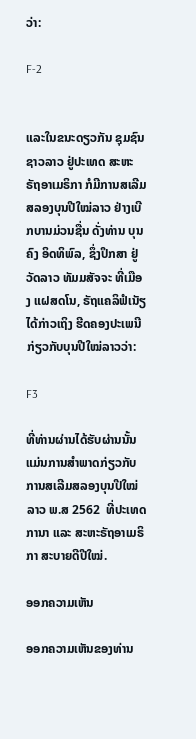ວ່າ:

F-2


ແລະໃນຂນະດຽວກັນ ຊຸມຊົນຊາວລາວ ຢູ່ປະເທດ ສະຫະຣັຖອາເມຣິກາ ກໍມີການສເລີມ ສລອງບຸນປີໃໝ່ລາວ ຢ່າງເບີກບານມ່ວນຊື່ນ ດັ່ງທ່ານ ບຸນຄົງ ອິດທິພົລ, ຊຶ່ງປຶກສາ ຢູ່ວັດລາວ ທັມມສັຈຈະ ທີ່ເມືອງ ແຝສດໂນ, ຣັຖແຄລິຟໍເນັຽ ໄດ້ກ່າວເຖິງ ຮີດຄອງປະເພນີ ກ່ຽວກັບບຸນປີໃໝ່ລາວວ່າ:

F3

ທີ່ທ່ານຜ່ານໄດ້ຮັບຜ່ານນັ້ນ ແມ່ນການສໍາພາດກ່ຽວກັບການສເລີມສລອງບຸນປີໃໝ່ລາວ ພ.ສ 2562  ທີ່ປະເທດການາ ແລະ ສະຫະຣັຖອາເມຣິກາ ສະບາຍດີປີໃໝ່.

ອອກຄວາມເຫັນ

ອອກຄວາມເຫັນຂອງທ່ານ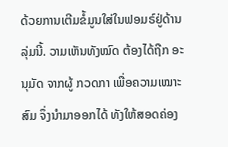ດ້ວຍການເຕີມຂໍ້ມູນໃສ່ໃນຟອມຣ໌ຢູ່ດ້ານລຸ່ມນີ້. ວາມເຫັນທັງໝົດ ຕ້ອງໄດ້ຖືກ ອະນຸມັດ ຈາກຜູ້ ກວດກາ ເພື່ອຄວາມເໝາະສົມ ຈຶ່ງນໍາມາອອກໄດ້ ທັງໃຫ້ສອດຄ່ອງ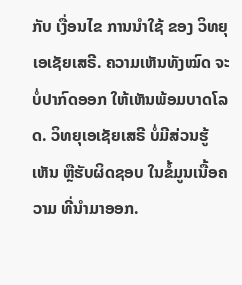ກັບ ເງື່ອນໄຂ ການນຳໃຊ້ ຂອງ ວິທຍຸເອເຊັຍເສຣີ. ຄວາມເຫັນທັງໝົດ ຈະບໍ່ປາກົດອອກ ໃຫ້ເຫັນພ້ອມບາດໂລດ. ວິທຍຸເອເຊັຍເສຣີ ບໍ່ມີສ່ວນຮູ້ເຫັນ ຫຼືຮັບຜິດຊອບ ໃນຂໍ້ມູນເນື້ອຄວາມ ທີ່ນໍາມາອອກ.